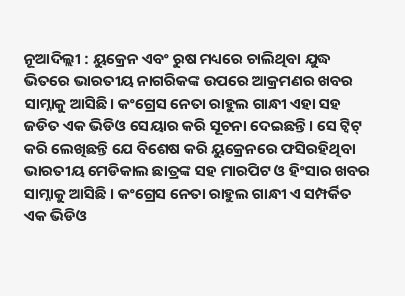ନୂଆଦିଲ୍ଲୀ : ୟୁକ୍ରେନ ଏବଂ ରୁଷ ମଧ୍ୟରେ ଚାଲିଥିବା ଯୁଦ୍ଧ ଭିତରେ ଭାରତୀୟ ନାଗରିକଙ୍କ ଉପରେ ଆକ୍ରମଣର ଖବର ସାମ୍ନାକୁ ଆସିଛି। କଂଗ୍ରେସ ନେତା ରାହୁଲ ଗାନ୍ଧୀ ଏହା ସହ ଜଡିତ ଏକ ଭିଡିଓ ସେୟାର କରି ସୂଚନା ଦେଇଛନ୍ତି। ସେ ଟ୍ୱିଟ୍ କରି ଲେଖିଛନ୍ତି ଯେ ବିଶେଷ କରି ୟୁକ୍ରେନରେ ଫସିରହିଥିବା ଭାରତୀୟ ମେଡିକାଲ ଛାତ୍ରଙ୍କ ସହ ମାରପିଟ ଓ ହିଂସାର ଖବର ସାମ୍ନାକୁ ଆସିଛି । କଂଗ୍ରେସ ନେତା ରାହୁଲ ଗାନ୍ଧୀ ଏ ସମ୍ପର୍କିତ ଏକ ଭିଡିଓ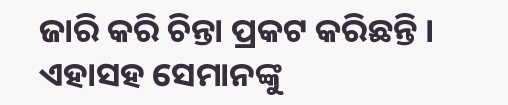ଜାରି କରି ଚିନ୍ତା ପ୍ରକଟ କରିଛନ୍ତି । ଏହାସହ ସେମାନଙ୍କୁ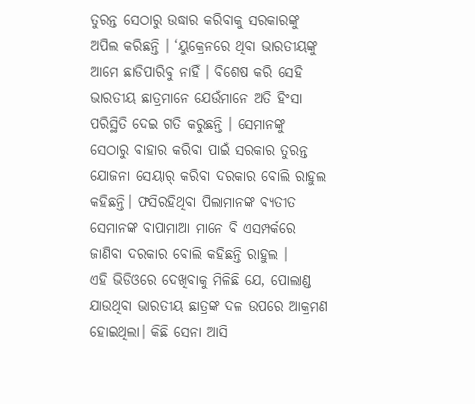ତୁରନ୍ତ ସେଠାରୁ ଉଦ୍ଧାର କରିବାକୁ ସରକାରଙ୍କୁ ଅପିଲ କରିଛନ୍ତି । ‘ୟୁକ୍ରେନରେ ଥିବା ଭାରତୀୟଙ୍କୁ ଆମେ ଛାଡିପାରିବୁ ନାହିଁ । ବିଶେଷ କରି ସେହି ଭାରତୀୟ ଛାତ୍ରମାନେ ଯେଉଁମାନେ ଅତି ହିଂସା ପରିସ୍ଥିତି ଦେଇ ଗତି କରୁଛନ୍ତି । ସେମାନଙ୍କୁ ସେଠାରୁ ବାହାର କରିବା ପାଇଁ ସରକାର ତୁରନ୍ତ ଯୋଜନା ସେୟାର୍ କରିବା ଦରକାର ବୋଲି ରାହୁଲ କହିଛନ୍ତି। ଫସିରହିଥିବା ପିଲାମାନଙ୍କ ବ୍ୟତୀତ ସେମାନଙ୍କ ବାପାମାଆ ମାନେ ବି ଏସମ୍ପର୍କରେ ଜାଣିବା ଦରକାର ବୋଲି କହିଛନ୍ତି ରାହୁଲ ।
ଏହି ଭିଡିଓରେ ଦେଖିବାକୁ ମିଳିଛି ଯେ, ପୋଲାଣ୍ଡ ଯାଉଥିବା ଭାରତୀୟ ଛାତ୍ରଙ୍କ ଦଳ ଉପରେ ଆକ୍ରମଣ ହୋଇଥିଲା। କିଛି ସେନା ଆସି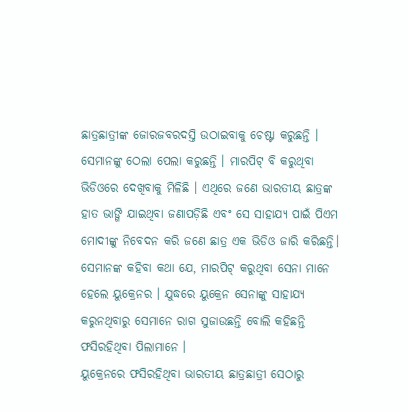ଛାତ୍ରଛାତ୍ରୀଙ୍କ ଜୋରଜବରଦସ୍ତି ଉଠାଇବାକୁ ଚେଷ୍ଟା କରୁଛନ୍ତି । ସେମାନଙ୍କୁ ଠେଲା ପେଲା କରୁଛନ୍ତି । ମାରପିଟ୍ ବି କରୁଥିବା ଭିଡିଓରେ ଦେଖିବାକୁ ମିଳିଛି । ଏଥିରେ ଜଣେ ଭାରତୀୟ ଛାତ୍ରଙ୍କ ହାତ ଭାଙ୍ଗି ଯାଇଥିବା ଜଣାପଡ଼ିଛି ଏବଂ ସେ ସାହାଯ୍ୟ ପାଇଁ ପିଏମ ମୋଦୀଙ୍କୁ ନିବେଦନ କରି ଜଣେ ଛାତ୍ର ଏକ ଭିଡିଓ ଜାରି କରିଛନ୍ତି। ସେମାନଙ୍କ କହିବା କଥା ଯେ, ମାରପିଟ୍ କରୁଥିବା ସେନା ମାନେ ହେଲେ ୟୁକ୍ରେନର । ଯୁଦ୍ଧରେ ୟୁକ୍ରେନ ସେନାଙ୍କୁ ସାହାଯ୍ୟ କରୁନଥିବାରୁ ସେମାନେ ରାଗ ସୁଜାଉଛନ୍ତି ବୋଲି କହିଛନ୍ତି ଫସିରହିଥିବା ପିଲାମାନେ ।
ୟୁକ୍ରେନରେ ଫସିରହିଥିବା ଭାରତୀୟ ଛାତ୍ରଛାତ୍ରୀ ସେଠାରୁ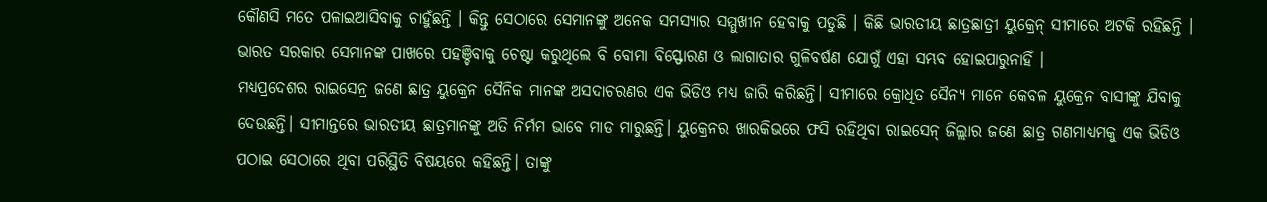କୌଣସି ମତେ ପଳାଇଆସିବାକୁ ଚାହୁଁଛନ୍ତି । କିନ୍ତୁ ସେଠାରେ ସେମାନଙ୍କୁ ଅନେକ ସମସ୍ୟାର ସମ୍ମୁଖୀନ ହେବାକୁ ପଡୁଛି । କିଛି ଭାରତୀୟ ଛାତ୍ରଛାତ୍ରୀ ୟୁକ୍ରେନ୍ ସୀମାରେ ଅଟକି ରହିଛନ୍ତି । ଭାରତ ସରକାର ସେମାନଙ୍କ ପାଖରେ ପହଞ୍ଚିବାକୁ ଚେଷ୍ଟା କରୁଥିଲେ ବି ବୋମା ବିସ୍ଫୋରଣ ଓ ଲାଗାତାର ଗୁଳିବର୍ଷଣ ଯୋଗୁଁ ଏହା ସମ୍ଭବ ହୋଇପାରୁନାହିଁ ।
ମଧ୍ୟପ୍ରଦେଶର ରାଇସେନ୍ର ଜଣେ ଛାତ୍ର ୟୁକ୍ରେନ ସୈନିକ ମାନଙ୍କ ଅସଦାଚରଣର ଏକ ଭିଡିଓ ମଧ୍ୟ ଜାରି କରିଛନ୍ତି। ସୀମାରେ କ୍ରୋଧିତ ସୈନ୍ୟ ମାନେ କେବଳ ୟୁକ୍ରେନ ବାସୀଙ୍କୁ ଯିବାକୁ ଦେଉଛନ୍ତି। ସୀମାନ୍ତରେ ଭାରତୀୟ ଛାତ୍ରମାନଙ୍କୁ ଅତି ନିର୍ମମ ଭାବେ ମାଡ ମାରୁଛନ୍ତି। ୟୁକ୍ରେନର ଖାରକିଭରେ ଫସି ରହିଥିବା ରାଇସେନ୍ ଜିଲ୍ଲାର ଜଣେ ଛାତ୍ର ଗଣମାଧ୍ୟମକୁ ଏକ ଭିଡିଓ ପଠାଇ ସେଠାରେ ଥିବା ପରିସ୍ଥିତି ବିଷୟରେ କହିଛନ୍ତି। ତାଙ୍କୁ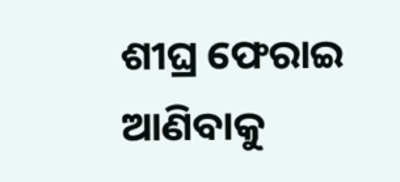ଶୀଘ୍ର ଫେରାଇ ଆଣିବାକୁ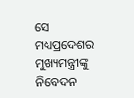ସେ ମଧ୍ୟପ୍ରଦେଶର ମୁଖ୍ୟମନ୍ତ୍ରୀଙ୍କୁ ନିବେଦନ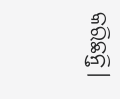କରିଛନ୍ତି।